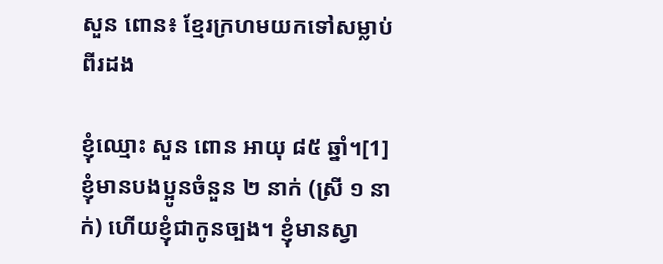សួន ពោន៖ ខ្មែរក្រហមយកទៅសម្លាប់ពីរដង

ខ្ញុំឈ្មោះ សួន ពោន អាយុ ៨៥ ឆ្នាំ។[1] ខ្ញុំមានបងប្អូនចំនួន ២ នាក់ (ស្រី ១ នាក់) ហើយខ្ញុំជាកូនច្បង។ ខ្ញុំមានស្វា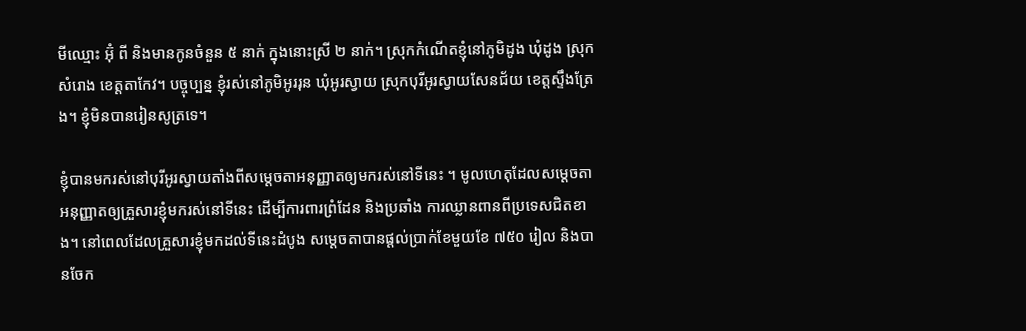មីឈ្មោះ អ៊ុំ ពី និងមានកូនចំនួន ៥ នាក់ ក្នុងនោះស្រី ២ នាក់។ ស្រុកកំណើតខ្ញុំនៅភូមិដូង ឃុំដូង ស្រុកសំរោង ខេត្តតាកែវ។ បច្ចុប្បន្ន ខ្ញុំរស់នៅភូមិអូររុន ឃុំអូរស្វាយ ស្រុកបុរីអូរស្វាយសែនជ័យ ខេត្តស្ទឹងត្រែង។ ខ្ញុំមិនបានរៀនសូត្រទេ។

ខ្ញុំបានមករស់នៅបុរីអូរស្វាយតាំងពីសម្ដេចតាអនុញ្ញាតឲ្យមករស់នៅទីនេះ ។ មូលហេតុដែលសម្ដេចតាអនុញ្ញាតឲ្យគ្រួសារខ្ញុំមករស់នៅទីនេះ ដើម្បីការពារព្រំដែន និងប្រឆាំង ការឈ្លានពានពីប្រទេសជិតខាង។ នៅពេលដែលគ្រួសារខ្ញុំមកដល់ទីនេះដំបូង សម្ដេចតាបានផ្តល់ប្រាក់ខែមួយខែ ៧៥០ រៀល និងបានចែក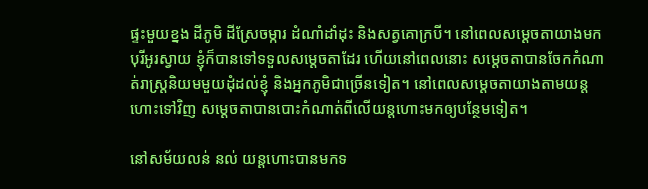ផ្ទះមួយខ្នង ដីភូមិ ដីស្រែចម្ការ ដំណាំដាំដុះ និងសត្វគោក្របី។ នៅពេលសម្ដេចតាយាងមកបុរីអូរស្វាយ ខ្ញុំក៏បានទៅទទួលសម្ដេចតាដែរ ហើយនៅពេលនោះ សម្ដេចតាបានចែកកំណាត់រាស្រ្តនិយមមួយដុំដល់ខ្ញុំ និងអ្នកភូមិជាច្រើនទៀត។ នៅពេលសម្ដេចតាយាងតាមយន្តហោះទៅវិញ សម្ដេចតាបានបោះកំណាត់ពីលើយន្តហោះមកឲ្យបន្ថែមទៀត។

នៅសម័យលន់ នល់ យន្តហោះបានមកទ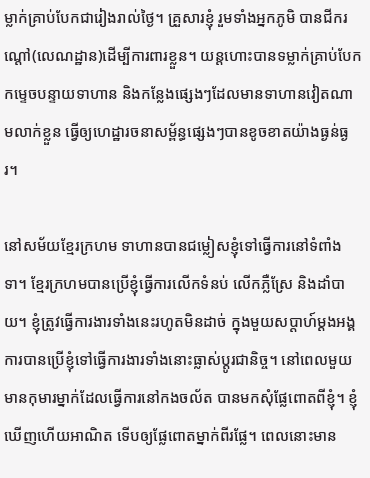ម្លាក់គ្រាប់បែកជារៀងរាល់ថ្ងៃ។ គ្រួសារខ្ញុំ រួមទាំងអ្នកភូមិ បានជីករណ្តៅ(លេណដ្ឋាន)ដើម្បីការពារខ្លួន។ យន្តហោះបានទម្លាក់គ្រាប់បែកកម្ទេចបន្ទាយទាហាន និងកន្លែងផ្សេងៗដែលមានទាហានវៀតណាមលាក់ខ្លួន ធ្វើឲ្យហេដ្ឋារចនាសម្ព័ន្ធផ្សេងៗបានខូចខាតយ៉ាងធ្ងន់ធ្ងរ។

នៅសម័យខ្មែរក្រហម ទាហានបានជម្លៀសខ្ញុំទៅធ្វើការនៅទំពាំងទា។ ខ្មែរក្រហមបានប្រើខ្ញុំធ្វើការលើកទំនប់ លើកភ្លឺស្រែ និងដាំបាយ។ ខ្ញុំត្រូវធ្វើការងារទាំងនេះរហូតមិនដាច់ ក្នុងមួយសប្តាហ៍ម្តងអង្គការបានប្រើខ្ញុំទៅធ្វើការងារទាំងនោះធ្លាស់ប្ដូរជានិច្ច។ នៅពេលមួយ មានកុមារម្នាក់ដែលធ្វើការនៅកងចល័ត បានមកសុំផ្លែពោតពីខ្ញុំ។ ខ្ញុំឃើញហើយអាណិត ទើបឲ្យផ្លែពោតម្នាក់ពីរផ្លែ។ ពេលនោះមាន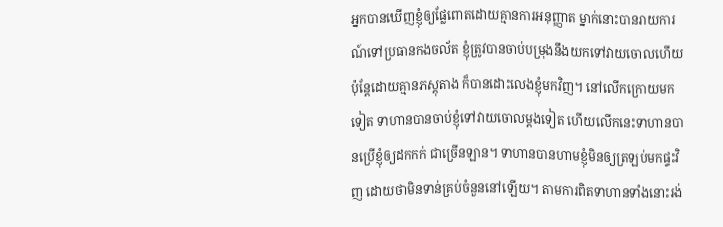អ្នកបានឃើញខ្ញុំឲ្យផ្លែពោតដោយគ្មានការអនុញ្ញាត ម្នាក់នោះបានរាយការណ៍ទៅប្រធានកងចល័ត ខ្ញុំត្រូវបានចាប់បម្រុងនឹងយកទៅវាយចោលហើយប៉ុន្តែដោយគ្មានភស្តុតាង ក៏បានដោះលេងខ្ញុំមកវិញ។ នៅលើកក្រោយមកទៀត ទាហានបានចាប់ខ្ញុំទៅវាយចោលម្តងទៀត ហើយលើកនេះទាហានបានប្រើខ្ញុំឲ្យដកកក់ ជាច្រើនឡាន។ ទាហានបានហាមខ្ញុំមិនឲ្យត្រឡប់មកផ្ទះវិញ ដោយថាមិនទាន់គ្រប់ចំនួននៅឡើយ។ តាមការពិតទាហានទាំងនោះរង់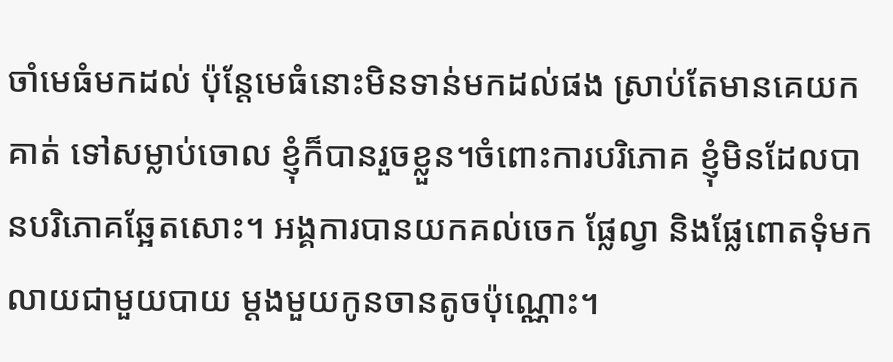ចាំមេធំមកដល់ ប៉ុន្តែមេធំនោះមិនទាន់មកដល់ផង ស្រាប់តែមានគេយកគាត់ ទៅសម្លាប់ចោល ខ្ញុំក៏បានរួចខ្លួន។ចំពោះការបរិភោគ ខ្ញុំមិនដែលបានបរិភោគឆ្អែតសោះ។ អង្គការបានយកគល់ចេក ផ្លែល្វា និងផ្លែពោតទុំមកលាយជាមួយបាយ ម្តងមួយកូនចានតូចប៉ុណ្ណោះ។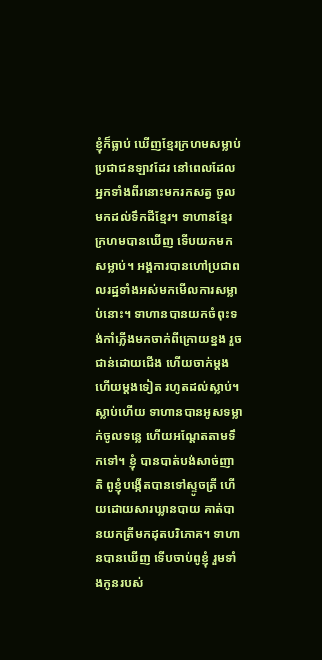ខ្ញុំក៏ធ្លាប់ ឃើញខ្មែរក្រហមសម្លាប់ប្រជាជនឡាវដែរ នៅពេលដែលអ្នកទាំងពីរនោះមករកសត្វ ចូលមកដល់ទឹកដីខ្មែរ។ ទាហានខ្មែរក្រហមបានឃើញ ទើបយកមកសម្លាប់។ អង្គការបានហៅប្រជាពលរដ្ឋទាំងអស់មកមើលការសម្លាប់នោះ។ ទាហានបានយកចំពុះទង់កាំភ្លើងមកចាក់ពីក្រោយខ្នង រួចជាន់ដោយជើង ហើយចាក់ម្តងហើយម្តងទៀត រហូតដល់ស្លាប់។ ស្លាប់ហើយ ទាហានបានអូសទម្លាក់ចូលទន្លេ ហើយអណ្តែតតាមទឹកទៅ។ ខ្ញុំ បានបាត់បង់សាច់ញាតិ ពូខ្ញុំបង្កើតបានទៅស្ទូចត្រី ហើយដោយសារឃ្លានបាយ គាត់បានយកត្រីមកដុតបរិភោគ។ ទាហានបានឃើញ ទើបចាប់ពូខ្ញុំ រួមទាំងកូនរបស់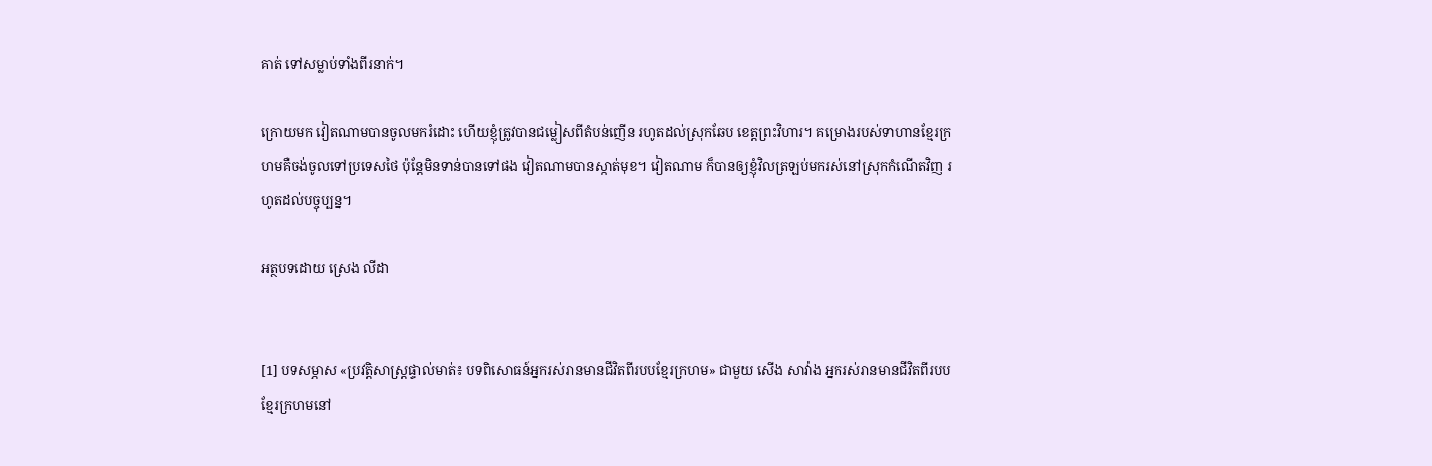គាត់ ទៅសម្លាប់ទាំងពីរនាក់។

ក្រោយមក វៀតណាមបានចូលមករំដោះ ហើយខ្ញុំត្រូវបានជម្លៀសពីតំបន់ញើន រហូតដល់ស្រុកឆែប ខេត្តព្រះវិហារ។ គម្រោងរបស់ទាហានខ្មែរក្រហមគឺចង់ចូលទៅប្រទេសថៃ ប៉ុន្តែមិនទាន់បានទៅផង វៀតណាមបានស្កាត់មុខ។ វៀតណាម ក៏បានឲ្យខ្ញុំវិលត្រឡប់មករស់នៅស្រុកកំណើតវិញ រហូតដល់បច្ចុប្បន្ន។

អត្ថបទដោយ ស្រេង លីដា


[1] បទសម្ភាស «ប្រវត្តិសាស្រ្តផ្ទាល់មាត់៖ បទពិសោធន៍អ្នករស់រានមានជីវិតពីរបបខ្មែរក្រហម» ជាមួយ សើង សាវ៉ាង អ្នករស់រានមានជីវិតពីរបបខ្មែរក្រហមនៅ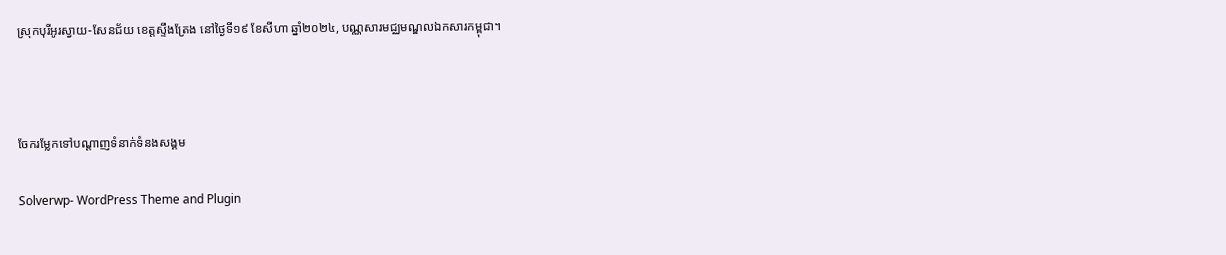ស្រុកបុរីអូរស្វាយ-សែនជ័យ ខេត្តស្ទឹងត្រែង នៅថ្ងៃទី១៩ ខែសីហា ឆ្នាំ២០២៤, បណ្ណសារមជ្ឈមណ្ឌលឯកសារកម្ពុជា។



ចែករម្លែកទៅបណ្តាញទំនាក់ទំនងសង្គម

Solverwp- WordPress Theme and Plugin